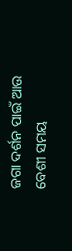ଜଗା ଦର୍ଶନ ପାଇଁ ଆଉ ବେଶୀ ସମୟ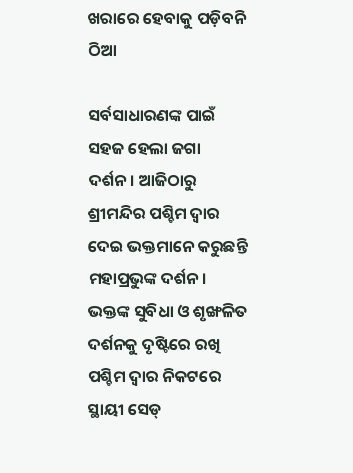ଖରାରେ ହେବାକୁ ପଡ଼ିବନି ଠିଆ

ସର୍ବସାଧାରଣଙ୍କ ପାଇଁ ସହଜ ହେଲା ଜଗା ଦର୍ଶନ। ଆଜିଠାରୁ ଶ୍ରୀମନ୍ଦିର ପଶ୍ଚିମ ଦ୍ଵାର ଦେଇ ଭକ୍ତମାନେ କରୁଛନ୍ତି ମହାପ୍ରଭୁଙ୍କ ଦର୍ଶନ। ଭକ୍ତଙ୍କ ସୁବିଧା ଓ ଶୃଙ୍ଖଳିତ ଦର୍ଶନକୁ ଦୃଷ୍ଟିରେ ରଖି ପଶ୍ଚିମ ଦ୍ଵାର ନିକଟରେ ସ୍ଥାୟୀ ସେଡ୍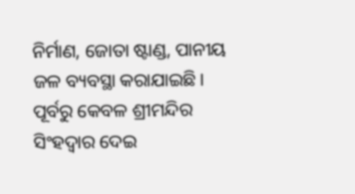ନିର୍ମାଣ, ଜୋତା ଷ୍ଟାଣ୍ଡ, ପାନୀୟ ଜଳ ବ୍ୟବସ୍ଥା କରାଯାଇଛି। ପୂର୍ବରୁ କେବଳ ଶ୍ରୀମନ୍ଦିର ସିଂହଦ୍ଵାର ଦେଇ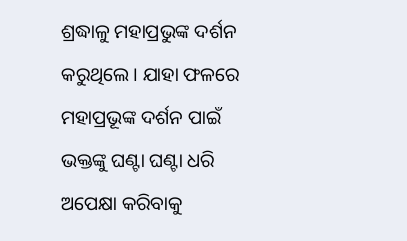ଶ୍ରଦ୍ଧାଳୁ ମହାପ୍ରଭୁଙ୍କ ଦର୍ଶନ କରୁଥିଲେ। ଯାହା ଫଳରେ ମହାପ୍ରଭୂଙ୍କ ଦର୍ଶନ ପାଇଁ ଭକ୍ତଙ୍କୁ ଘଣ୍ଟା ଘଣ୍ଟା ଧରି ଅପେକ୍ଷା କରିବାକୁ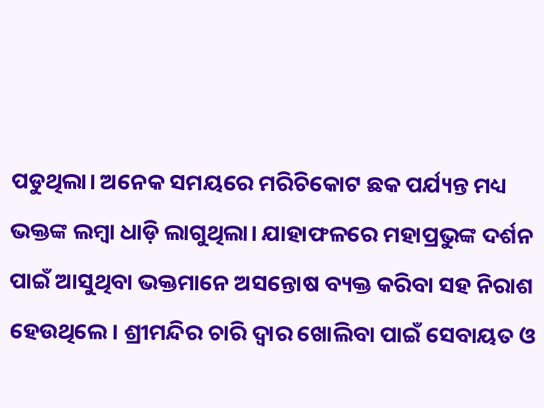ପଡୁଥିଲା। ଅନେକ ସମୟରେ ମରିଚିକୋଟ ଛକ ପର୍ଯ୍ୟନ୍ତ ମଧ୍ୟ ଭକ୍ତଙ୍କ ଲମ୍ୱା ଧାଡ଼ି ଲାଗୁଥିଲା। ଯାହାଫଳରେ ମହାପ୍ରଭୁଙ୍କ ଦର୍ଶନ ପାଇଁ ଆସୁଥିବା ଭକ୍ତମାନେ ଅସନ୍ତୋଷ ବ୍ୟକ୍ତ କରିବା ସହ ନିରାଶ ହେଉଥିଲେ। ଶ୍ରୀମନ୍ଦିର ଚାରି ଦ୍ୱାର ଖୋଲିବା ପାଇଁ ସେବାୟତ ଓ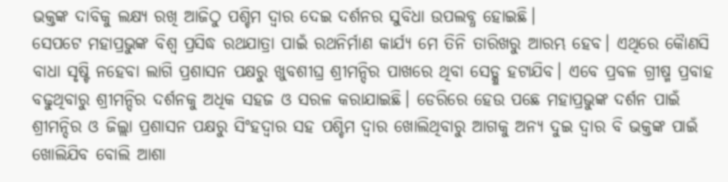ଭକ୍ତଙ୍କ ଦାବିକୁ ଲକ୍ଷ୍ୟ ରଖି ଆଜିଠୁ ପଶ୍ଚିମ ଦ୍ୱାର ଦେଇ ଦର୍ଶନର ସୁବିଧା ଉପଲବ୍ଧ ହୋଇଛି।
ସେପଟେ ମହାପ୍ରଭୁଙ୍କ ବିଶ୍ୱ ପ୍ରସିଦ୍ଧ ରଥଯାତ୍ରା ପାଇଁ ରଥନିର୍ମାଣ କାର୍ଯ୍ୟ ମେ ତିନି ତାରିଖରୁ ଆରମ୍ଭ ହେବ। ଏଥିରେ କୈାଣସି ବାଧା ସୃଷ୍ଟି ନହେବା ଲାଗି ପ୍ରଶାସନ ପକ୍ଷରୁ ଖୁବଶୀଘ୍ର ଶ୍ରୀମନ୍ଦିର ପାଖରେ ଥିବା ସେଡ୍କୁ ହଟାଯିବ। ଏବେ ପ୍ରବଳ ଗ୍ରୀଷ୍ମ ପ୍ରବାହ ବଢୁଥିବାରୁ ଶ୍ରୀମନ୍ଦିର ଦର୍ଶନକୁ ଅଧିକ ସହଜ ଓ ସରଳ କରାଯାଇଛି। ଡେରିରେ ହେଉ ପଛେ ମହାପ୍ରଭୁଙ୍କ ଦର୍ଶନ ପାଇଁ ଶ୍ରୀମନ୍ଦିର ଓ ଜିଲ୍ଲା ପ୍ରଶାସନ ପକ୍ଷରୁ ସିଂହଦ୍ୱାର ସହ ପଶ୍ଚିମ ଦ୍ଵାର ଖୋଲିଥିବାରୁ ଆଗକୁ ଅନ୍ୟ ଦୁଇ ଦ୍ୱାର ବି ଭକ୍ତଙ୍କ ପାଇଁ ଖୋଲିଯିବ ବୋଲି ଆଶା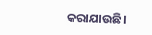କରାଯାଉଛି।